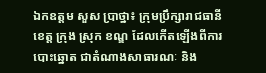ឯកឧត្តម សួស ប្រាថ្នា៖ ក្រុមប្រឹក្សារាជធានី ខេត្ត ក្រុង ស្រុក ខណ្ឌ ដែលកើតឡើងពីការបោះឆ្នោត ជាតំណាងសាធារណៈ និង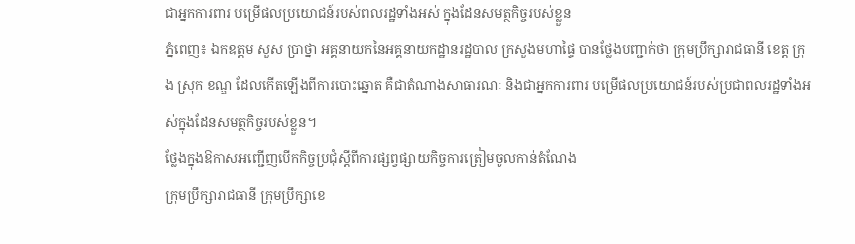ជាអ្នកការពារ បម្រើផលប្រយោជន៍របស់ពលរដ្ឋទាំងអស់ ក្នុងដែនសមត្ថកិច្ចរបស់ខ្លួន
ភ្នំពេញ៖ ឯកឧត្តម សួស ប្រាថ្នា អគ្គនាយកនៃអគ្គនាយកដ្ឋានរដ្ឋបាល ក្រសួងមហាផ្ទៃ បានថ្លែងបញ្ជាក់ថា ក្រុមប្រឹក្សារាជធានី ខេត្ត ក្រុង ស្រុក ខណ្ឌ ដែលកើតឡើងពីការបោះឆ្នោត គឺជាតំណាងសាធារណៈ និងជាអ្នកការពារ បម្រើផលប្រយោជន៍របស់ប្រជាពលរដ្ឋទាំងអស់ក្នុងដែនសមត្ថកិច្ចរបស់ខ្លួន។
ថ្លែងក្នុងឱកាសអញ្ជើញបើកកិច្ចប្រជុំស្តីពីការផ្សព្វផ្សាយកិច្ចការត្រៀមចូលកាន់តំណែង
ក្រុមប្រឹក្សារាជធានី ក្រុមប្រឹក្សាខេ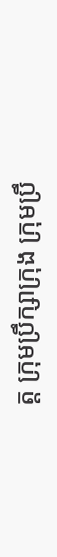ត្ត ក្រុមប្រឹក្សាក្រុង ក្រុមប្រឹ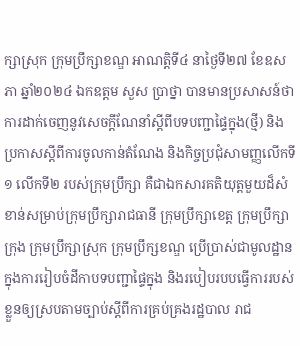ក្សាស្រុក ក្រុមប្រឹក្សាខណ្ឌ អាណត្តិទី៤ នាថ្ងៃទី២៧ ខែឧសភា ឆ្នាំ២០២៤ ឯកឧត្តម សួស ប្រាថ្នា បានមានប្រសាសន៍ថា ការដាក់ចេញនូវសេចក្តីណែនាំស្តីពីបទបញ្ជាផ្ទៃក្នុង(ថ្មី) និងប្រកាសស្តីពីការចូលកាន់តំណែង និងកិច្ចប្រជុំសាមញ្ញលើកទី១ លើកទី២ របស់ក្រុមប្រឹក្សា គឺជាឯកសារគតិយុត្តមួយដ៏សំខាន់សម្រាប់ក្រុមប្រឹក្សារាជធានី ក្រុមប្រឹក្សាខេត្ត ក្រុមប្រឹក្សាក្រុង ក្រុមប្រឹក្សាស្រុក ក្រុមប្រឹក្សខណ្ឌ ប្រើប្រាស់ជាមូលដ្ឋានក្នុងការរៀបចំដីកាបទបញ្ជាផ្ទៃក្នុង និងរបៀបរបបធ្វើការរបស់ខ្លួនឲ្យស្របតាមច្បាប់ស្តីពីការគ្រប់គ្រងរដ្ឋបាល រាជ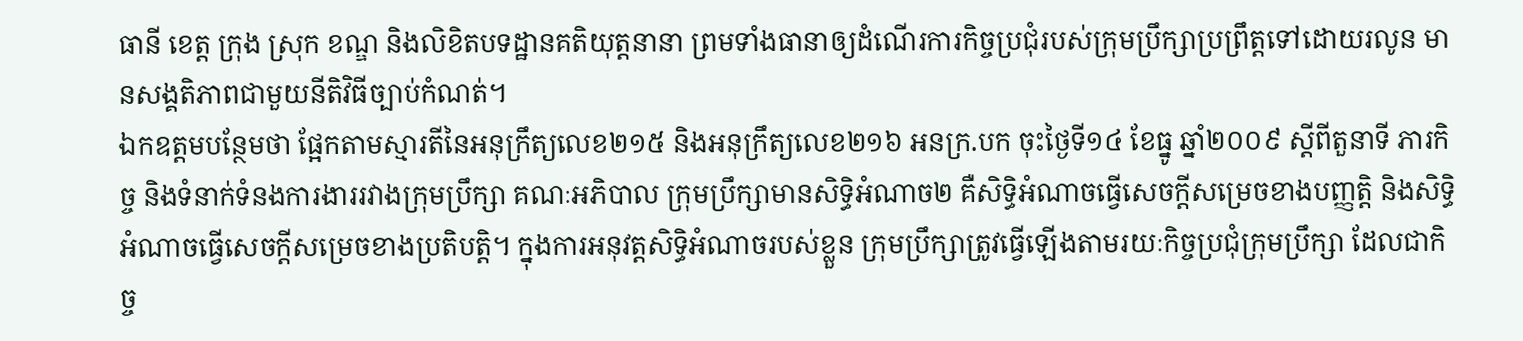ធានី ខេត្ត ក្រុង ស្រុក ខណ្ឌ និងលិខិតបទដ្ឋានគតិយុត្តនានា ព្រមទាំងធានាឲ្យដំណើរការកិច្ចប្រជុំរបស់ក្រុមប្រឹក្សាប្រព្រឹត្តទៅដោយរលូន មានសង្គតិភាពជាមួយនីតិវិធីច្បាប់កំណត់។
ឯកឧត្ដមបន្ថែមថា ផ្អែកតាមស្មារតីនៃអនុក្រឹត្យលេខ២១៥ និងអនុក្រឹត្យលេខ២១៦ អនក្រ.បក ចុះថ្ងៃទី១៤ ខែធ្នូ ឆ្នាំ២០០៩ ស្តីពីតួនាទី ភារកិច្ច និងទំនាក់ទំនងការងាររវាងក្រុមប្រឹក្សា គណៈអភិបាល ក្រុមប្រឹក្សាមានសិទ្ធិអំណាច២ គឺសិទ្ធិអំណាចធ្វើសេចក្តីសម្រេចខាងបញ្ញត្តិ និងសិទ្ធិអំណាចធ្វើសេចក្តីសម្រេចខាងប្រតិបត្តិ។ ក្នុងការអនុវត្តសិទិ្ធអំណាចរបស់ខ្លួន ក្រុមប្រឹក្សាត្រូវធ្វើឡើងតាមរយៈកិច្ចប្រជុំក្រុមប្រឹក្សា ដែលជាកិច្ច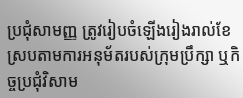ប្រជុំសាមញ្ញ ត្រូវរៀបចំឡើងរៀងរាល់ខែស្របតាមការអនុម័តរបស់ក្រុមប្រឹក្សា ឬកិច្ចប្រជុំវិសាម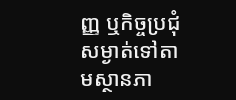ញ្ញ ឬកិច្ចប្រជុំសម្ងាត់ទៅតាមស្ថានភា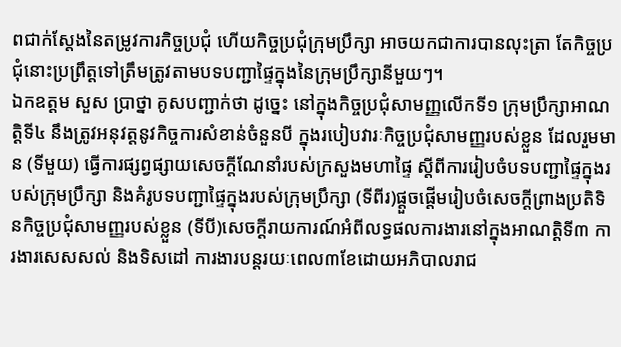ពជាក់ស្តែងនៃតម្រូវការកិច្ចប្រជុំ ហើយកិច្ចប្រជុំក្រុមប្រឹក្សា អាចយកជាការបានលុះត្រា តែកិច្ចប្រជុំនោះប្រព្រឹត្តទៅត្រឹមត្រូវតាមបទបញ្ជាផ្ទៃក្នុងនៃក្រុមប្រឹក្សានីមួយៗ។
ឯកឧត្ដម សួស ប្រាថ្នា គូសបញ្ជាក់ថា ដូច្នេះ នៅក្នុងកិច្ចប្រជុំសាមញ្ញលើកទី១ ក្រុមប្រឹក្សាអាណត្តិទី៤ នឹងត្រូវអនុវត្តនូវកិច្ចការសំខាន់ចំនួនបី ក្នុងរបៀបវារៈកិច្ចប្រជុំសាមញ្ញរបស់ខ្លួន ដែលរួមមាន (ទីមួយ) ធ្វើការផ្សព្វផ្សាយសេចក្តីណែនាំរបស់ក្រសួងមហាផ្ទៃ ស្តីពីការរៀបចំបទបញ្ជាផ្ទៃក្នុងរបស់ក្រុមប្រឹក្សា និងគំរូបទបញ្ជាផ្ទៃក្នុងរបស់ក្រុមប្រឹក្សា (ទីពីរ)ផ្តួចផ្តើមរៀបចំសេចក្តីព្រាងប្រតិទិនកិច្ចប្រជុំសាមញ្ញរបស់ខ្លួន (ទីបី)សេចក្តីរាយការណ៍អំពីលទ្ធផលការងារនៅក្នុងអាណត្តិទី៣ ការងារសេសសល់ និងទិសដៅ ការងារបន្តរយៈពេល៣ខែដោយអភិបាលរាជ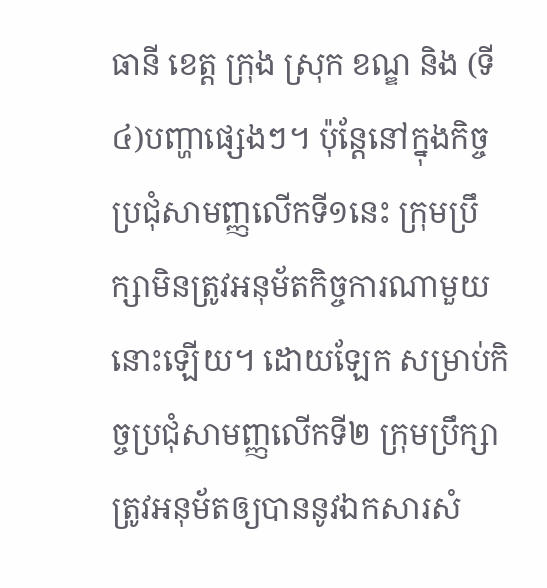ធានី ខេត្ត ក្រុង ស្រុក ខណ្ឌ និង (ទី៤)បញ្ហាផ្សេងៗ។ ប៉ុន្តែនៅក្នុងកិច្ចប្រជុំសាមញ្ញលើកទី១នេះ ក្រុមប្រឹក្សាមិនត្រូវអនុម័តកិច្ចការណាមួយនោះឡើយ។ ដោយឡែក សម្រាប់កិច្ចប្រជុំសាមញ្ញលើកទី២ ក្រុមប្រឹក្សាត្រូវអនុម័តឲ្យបាននូវឯកសារសំ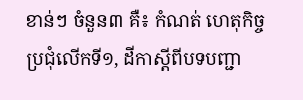ខាន់ៗ ចំនួន៣ គឺ៖ កំណត់ ហេតុកិច្ចប្រជុំលើកទី១, ដីកាស្តីពីបទបញ្ជា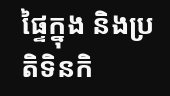ផ្ទៃក្នុង និងប្រតិទិនកិ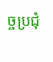ច្ចប្រជុំ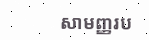សាមញ្ញរប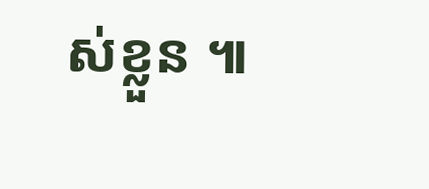ស់ខ្លួន ៕